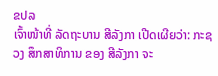ຂປລ
ເຈົ້າໜ້າທີ່ ລັດຖະບານ ສີລັງກາ ເປີດເຜີຍວ່າ: ກະຊວງ ສຶກສາທິການ ຂອງ ສີລັງກາ ຈະ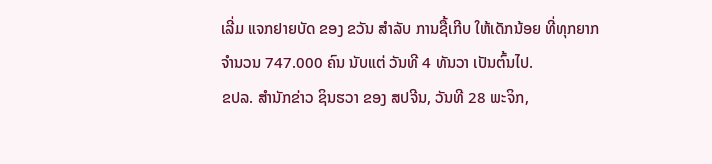ເລີ່ມ ແຈກຢາຍບັດ ຂອງ ຂວັນ ສຳລັບ ການຊື້ເກີບ ໃຫ້ເດັກນ້ອຍ ທີ່ທຸກຍາກ ຈຳນວນ 747.000 ຄົນ ນັບແຕ່ ວັນທີ 4 ທັນວາ ເປັນຕົ້ນໄປ.
ຂປລ. ສຳນັກຂ່າວ ຊິນຮວາ ຂອງ ສປຈີນ, ວັນທີ 28 ພະຈິກ,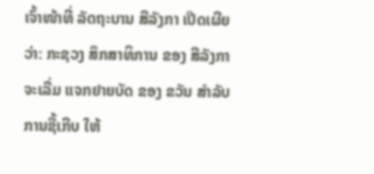ເຈົ້າໜ້າທີ່ ລັດຖະບານ ສີລັງກາ ເປີດເຜີຍວ່າ: ກະຊວງ ສຶກສາທິການ ຂອງ ສີລັງກາ ຈະເລີ່ມ ແຈກຢາຍບັດ ຂອງ ຂວັນ ສຳລັບ ການຊື້ເກີບ ໃຫ້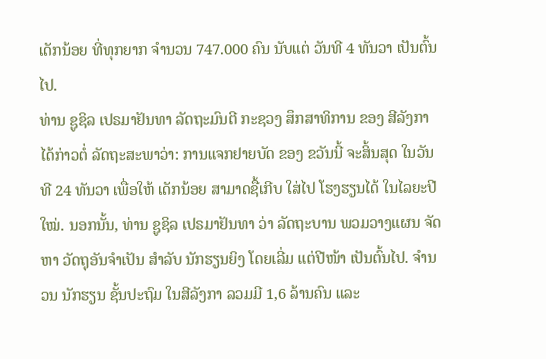ເດັກນ້ອຍ ທີ່ທຸກຍາກ ຈຳນວນ 747.000 ຄົນ ນັບແຕ່ ວັນທີ 4 ທັນວາ ເປັນຕົ້ນໄປ.
ທ່ານ ຊູຊິລ ເປຣມາຢັນທາ ລັດຖະມົນຕີ ກະຊວງ ສຶກສາທິການ ຂອງ ສີລັງກາ ໄດ້ກ່າວຕໍ່ ລັດຖະສະພາວ່າ: ການແຈກຢາຍບັດ ຂອງ ຂວັນນີ້ ຈະສິ້ນສຸດ ໃນວັນທີ 24 ທັນວາ ເພື່ອໃຫ້ ເດັກນ້ອຍ ສາມາດຊື້ເກີບ ໃສ່ໄປ ໂຮງຮຽນໄດ້ ໃນໄລຍະປີໃໝ່. ນອກນັ້ນ, ທ່ານ ຊູຊິລ ເປຣມາຢັນທາ ວ່າ ລັດຖະບານ ພວມວາງແຜນ ຈັດຫາ ວັດຖຸອັນຈຳເປັນ ສຳລັບ ນັກຮຽນຍິງ ໂດຍເລີ່ມ ແຕ່ປີໜ້າ ເປັນຕົ້ນໄປ. ຈຳນວນ ນັກຮຽນ ຊັ້ນປະຖົມ ໃນສີລັງກາ ລວມມີ 1,6 ລ້ານຄົນ ແລະ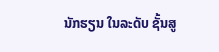ນັກຮຽນ ໃນລະດັບ ຊັ້ນສູ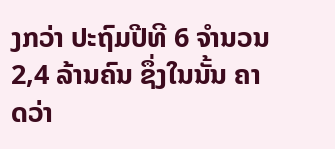ງກວ່າ ປະຖົມປີທີ 6 ຈຳນວນ 2,4 ລ້ານຄົນ ຊຶ່ງໃນນັ້ນ ຄາດວ່າ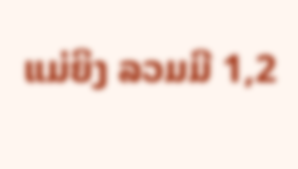ແມ່ຍິງ ລວມມີ 1,2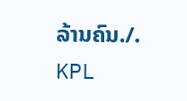ລ້ານຄົນ./.
KPL